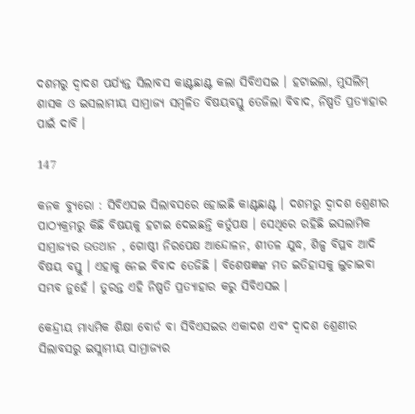ଦଶମରୁ ଦ୍ୱାଦଶ ପର୍ଯ୍ୟନ୍ତ ସିଲାବସ କାଣ୍ଟଛାଣ୍ଟ କଲା ସିବିଏସଇ । ହଟାଇଲା, ମୁସଲିମ୍ ଶାସକ ଓ ଇସଲାମୀୟ ସାମ୍ରାଜ୍ୟ ସମ୍ବଳିତ ବିଷୟବସ୍ତୁ ତେଜିଲା ବିବାଦ, ନିଷ୍ପତି ପ୍ରତ୍ୟାହାର ପାଇଁ ଦାବି ।

147

କନକ ବ୍ୟୁରୋ : ସିବିଏସଇ ସିଲାବସରେ ହୋଇଛି କାଣ୍ଟଛାଣ୍ଟ । ଦଶମରୁ ଦ୍ୱାଦଶ ଶ୍ରେଣୀର ପାଠ୍ୟକ୍ରମରୁ କିଛି ବିଷୟକୁ ହଟାଇ ଦେଇଛନ୍ତି କର୍ତୁପକ୍ଷ । ସେଥିରେ ରହିଛି ଇସଲାମିକ ସାମ୍ରାଜ୍ୟର ଉତଥାନ , ଗୋଷ୍ଠୀ ନିରପେକ୍ଷ ଆନ୍ଦୋଳନ, ଶୀତଳ ଯୁଦ୍ଧ, ଶିଳ୍ପ ବିପ୍ଳବ ଆଦି ବିଷୟ ବସ୍ତୁ । ଏହାକୁ ନେଇ ବିବାଦ ତେଜିଛି । ବିଶେଷଜ୍ଞଙ୍କ ମତ ଇତିହାସକୁ ଲୁଚାଇବା ସମ୍ଭବ ନୁହେଁ । ତୁରନ୍ତ ଏହି ନିଷ୍ପତି ପ୍ରତ୍ୟାହାର କରୁ ସିବିଏସଇ ।

କେନ୍ଦ୍ରୀୟ ମାଧ୍ୟମିକ ଶିକ୍ଷା ବୋର୍ଡ ବା ସିବିଏସଇର ଏକାଦଶ ଏବଂ ଦ୍ୱାଦଶ ଶ୍ରେଣୀର ସିଲାବସରୁ ଇସ୍ଲାମୀୟ ସାମ୍ରାଜ୍ୟର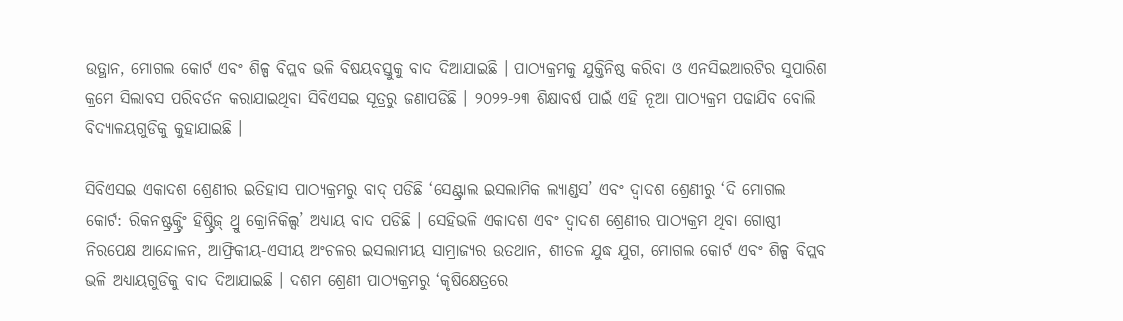ଉତ୍ଥାନ, ମୋଗଲ କୋର୍ଟ ଏବଂ ଶିଳ୍ପ ବିପ୍ଲବ ଭଳି ବିଷୟବସ୍ତୁକୁ ବାଦ ଦିଆଯାଇଛି । ପାଠ୍ୟକ୍ରମକୁ ଯୁକ୍ତିନିଷ୍ଠ କରିବା ଓ ଏନସିଇଆରଟିର ସୁପାରିଶ କ୍ରମେ ସିଲାବସ ପରିବର୍ତନ କରାଯାଇଥିବା ସିବିଏସଇ ସୂତ୍ରରୁ ଜଣାପଡିଛି । ୨୦୨୨-୨୩ ଶିକ୍ଷାବର୍ଷ ପାଇଁ ଏହି ନୂଆ ପାଠ୍ୟକ୍ରମ ପଢାଯିବ ବୋଲି ବିଦ୍ୟାଳୟଗୁଡିକୁ କୁହାଯାଇଛି ।

ସିବିଏସଇ ଏକାଦଶ ଶ୍ରେଣୀର ଇତିହାସ ପାଠ୍ୟକ୍ରମରୁ ବାଦ୍ ପଡିଛି ‘ସେଣ୍ଟ୍ରାଲ ଇସଲାମିକ ଲ୍ୟାଣ୍ଡସ’ ଏବଂ ଦ୍ୱାଦଶ ଶ୍ରେଣୀରୁ ‘ଦି ମୋଗଲ କୋର୍ଟ: ରିକନଷ୍ଟ୍ରକ୍ଟ୍ରିଂ ହିଷ୍ଟ୍ରିଜ୍ ଥ୍ରୁ କ୍ରୋନିକିଲ୍ସ’ ଅଧ୍ୟାୟ ବାଦ ପଡିଛି । ସେହିଭଳି ଏକାଦଶ ଏବଂ ଦ୍ୱାଦଶ ଶ୍ରେଣୀର ପାଠ୍ୟକ୍ରମ ଥିବା ଗୋଷ୍ଠୀ ନିରପେକ୍ଷ ଆନ୍ଦୋଳନ, ଆଫ୍ରିକୀୟ-ଏସୀୟ ଅଂଚଳର ଇସଲାମୀୟ ସାମ୍ରାଜ୍ୟର ଉତଥାନ, ଶୀତଳ ଯୁଦ୍ଧ ଯୁଗ, ମୋଗଲ କୋର୍ଟ ଏବଂ ଶିଳ୍ପ ବିପ୍ଲବ ଭଳି ଅଧ୍ୟାୟଗୁଡିକୁ ବାଦ ଦିଆଯାଇଛି । ଦଶମ ଶ୍ରେଣୀ ପାଠ୍ୟକ୍ରମରୁ ‘କୃଷିକ୍ଷେତ୍ରରେ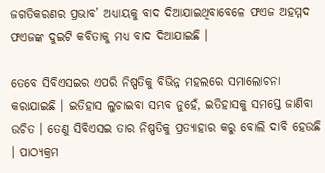ଜଗତିକରଣର ପ୍ରଭାବ’ ଅଧ୍ୟାୟକୁ ବାଦ ଦିଆଯାଇଥିବାବେଳେ ଫଏଜ ଅହମ୍ମଦ ଫଏଜଙ୍କ ଦୁଇଟି କବିତାକୁ ମଧ୍ୟ ବାଦ ଦିଆଯାଇଛି ।

ତେବେ ସିବିଏସଇର ଏପରି ନିଷ୍ପତିକୁ ବିଭିନ୍ନ ମହଲରେ ସମାଲୋଚନା କରାଯାଇଛି । ଇତିହାସ ଲୁଚାଇବା ସମ୍ଭବ ନୁହେଁ, ଇତିହାସକୁ ସମସ୍ତେ ଜାଣିବା ଉଚିତ । ତେଣୁ ସିବିଏସଇ ତାର ନିଷ୍ପତିକୁ ପ୍ରତ୍ୟାହାର କରୁ ବୋଲି ଦାବି ହେଉଛି । ପାଠ୍ୟକ୍ରମ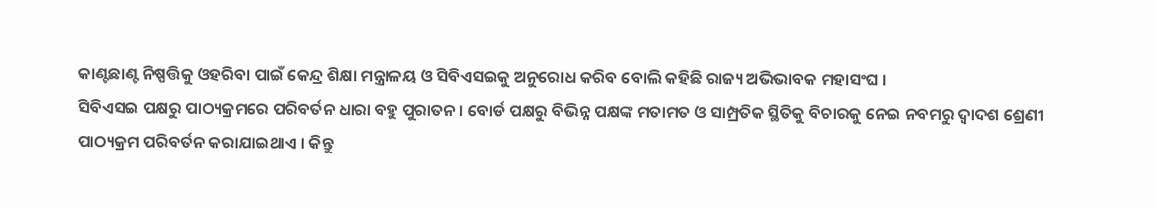କାଣ୍ଟଛାଣ୍ଟ ନିଷ୍ପତ୍ତିକୁ ଓହରିବା ପାଇଁ କେନ୍ଦ୍ର ଶିକ୍ଷା ମନ୍ତ୍ରାଳୟ ଓ ସିବିଏସଇକୁ ଅନୁରୋଧ କରିବ ବୋଲି କହିଛି ରାଜ୍ୟ ଅଭିଭାବକ ମହାସଂଘ ।
ସିବିଏସଇ ପକ୍ଷରୁ ପାଠ୍ୟକ୍ରମରେ ପରିବର୍ତନ ଧାରା ବହୁ ପୁରାତନ । ବୋର୍ଡ ପକ୍ଷରୁ ବିଭିନ୍ନ ପକ୍ଷଙ୍କ ମତାମତ ଓ ସାମ୍ପ୍ରତିକ ସ୍ଥିତିକୁ ବିଚାରକୁ ନେଇ ନବମରୁ ଦ୍ୱାଦଶ ଶ୍ରେଣୀ ପାଠ୍ୟକ୍ରମ ପରିବର୍ତନ କରାଯାଇଥାଏ । କିନ୍ତୁ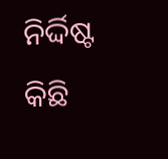ନିର୍ଦ୍ଦିଷ୍ଟ କିଛି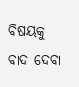ବିଷୟକୁ ବାଦ ଦେବା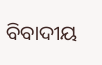ବିବାଦୀୟ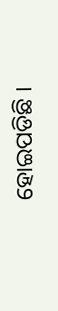ହୋଇପଡିଛି ।